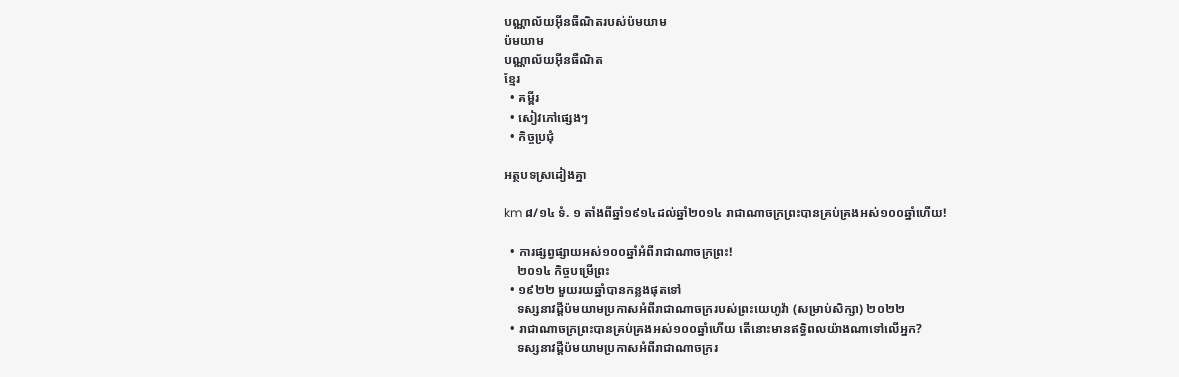បណ្ណាល័យអ៊ីនធឺណិតរបស់ប៉មយាម
ប៉មយាម
បណ្ណាល័យអ៊ីនធឺណិត
ខ្មែរ
  • គម្ពីរ
  • សៀវភៅផ្សេងៗ
  • កិច្ចប្រជុំ

អត្ថបទស្រដៀងគ្នា

km ៨/១៤ ទំ. ១ តាំងពីឆ្នាំ១៩១៤ដល់ឆ្នាំ២០១៤ រាជាណាចក្រព្រះបានគ្រប់គ្រងអស់១០០ឆ្នាំហើយ!

  • ការផ្សព្វផ្សាយអស់១០០ឆ្នាំអំពីរាជាណាចក្រព្រះ!
    ២០១៤ កិច្ចបម្រើព្រះ
  • ១៩២២ មួយរយឆ្នាំបានកន្លងផុតទៅ
    ទស្សនាវដ្ដីប៉មយាមប្រកាសអំពីរាជាណាចក្ររបស់ព្រះយេហូវ៉ា (សម្រាប់សិក្សា) ២០២២
  • រាជាណាចក្រព្រះបានគ្រប់គ្រងអស់១០០ឆ្នាំហើយ តើនោះមានឥទ្ធិពលយ៉ាងណាទៅលើអ្នក?
    ទស្សនាវដ្ដីប៉មយាមប្រកាសអំពីរាជាណាចក្ររ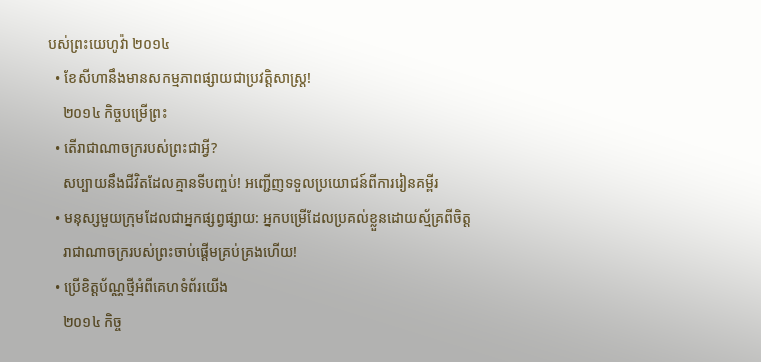បស់ព្រះយេហូវ៉ា ២០១៤
  • ខែសីហានឹងមានសកម្មភាពផ្សាយជាប្រវត្ដិសាស្ត្រ!
    ២០១៤ កិច្ចបម្រើព្រះ
  • តើរាជាណាចក្ររបស់ព្រះជាអ្វី?
    សប្បាយនឹងជីវិតដែលគ្មានទីបញ្ចប់! អញ្ជើញទទួលប្រយោជន៍ពីការរៀនគម្ពីរ
  • មនុស្សមួយក្រុមដែលជាអ្នកផ្សព្វផ្សាយ: អ្នកបម្រើដែលប្រគល់ខ្លួនដោយស្ម័គ្រពីចិត្ត
    រាជាណាចក្ររបស់ព្រះចាប់ផ្ដើមគ្រប់គ្រងហើយ!
  • ប្រើខិត្តប័ណ្ណថ្មីអំពីគេហទំព័រយើង
    ២០១៤ កិច្ច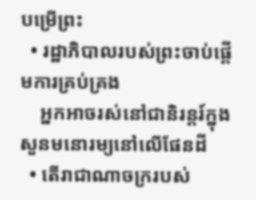បម្រើព្រះ
  • រដ្ឋាភិបាលរបស់ព្រះចាប់ផ្ដើមការគ្រប់គ្រង
    អ្នកអាចរស់នៅជានិរន្តរ៍ក្នុងសួនមនោរម្យនៅលើផែនដី
  • តើរាជាណាចក្ររបស់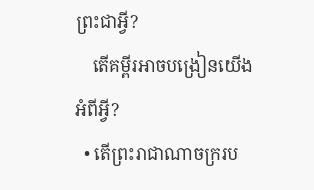ព្រះជាអ្វី?
    តើគម្ពីរអាចបង្រៀនយើងអំពីអ្វី?
  • តើព្រះរាជាណាចក្ររប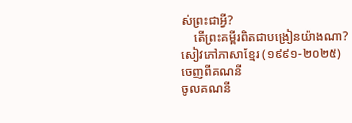ស់ព្រះជាអ្វី?
    តើព្រះគម្ពីរពិតជាបង្រៀនយ៉ាងណា?
សៀវភៅភាសាខ្មែរ (១៩៩១-២០២៥)
ចេញពីគណនី
ចូលគណនី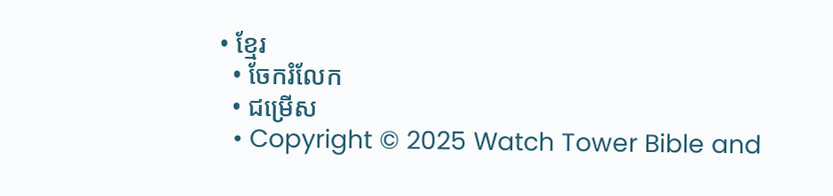• ខ្មែរ
  • ចែករំលែក
  • ជម្រើស
  • Copyright © 2025 Watch Tower Bible and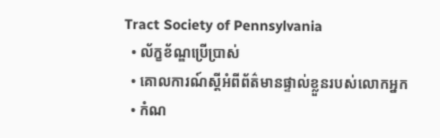Tract Society of Pennsylvania
  • ល័ក្ខខ័ណ្ឌប្រើប្រាស់
  • គោលការណ៍ស្ដីអំពីព័ត៌មានផ្ទាល់ខ្លួនរបស់លោកអ្នក
  • កំណ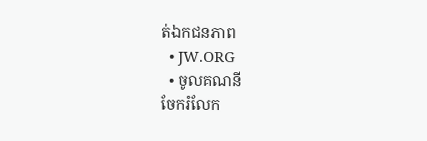ត់ឯកជនភាព
  • JW.ORG
  • ចូលគណនី
ចែករំលែក